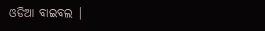ଓଡିଆ ବାଇବଲ |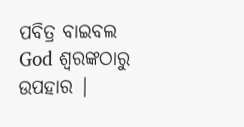ପବିତ୍ର ବାଇବଲ God ଶ୍ବରଙ୍କଠାରୁ ଉପହାର |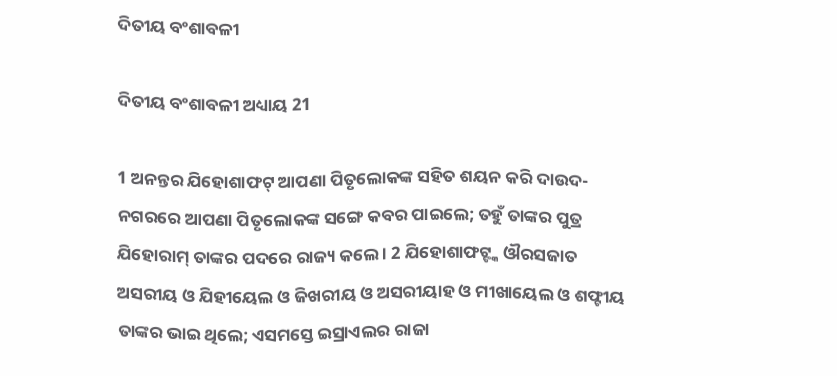ଦିତୀୟ ବଂଶାବଳୀ

ଦିତୀୟ ବଂଶାବଳୀ ଅଧ୍ୟାୟ 21

1 ଅନନ୍ତର ଯିହୋଶାଫଟ୍ ଆପଣା ପିତୃଲୋକଙ୍କ ସହିତ ଶୟନ କରି ଦାଉଦ-ନଗରରେ ଆପଣା ପିତୃଲୋକଙ୍କ ସଙ୍ଗେ କବର ପାଇଲେ; ତହୁଁ ତାଙ୍କର ପୁତ୍ର ଯିହୋରାମ୍ ତାଙ୍କର ପଦରେ ରାଜ୍ୟ କଲେ । 2 ଯିହୋଶାଫଟ୍ଙ୍କ ଔରସଜାତ ଅସରୀୟ ଓ ଯିହୀୟେଲ ଓ ଜିଖରୀୟ ଓ ଅସରୀୟାହ ଓ ମୀଖାୟେଲ ଓ ଶଫ୍ଟୀୟ ତାଙ୍କର ଭାଇ ଥିଲେ; ଏସମସ୍ତେ ଇସ୍ରାଏଲର ରାଜା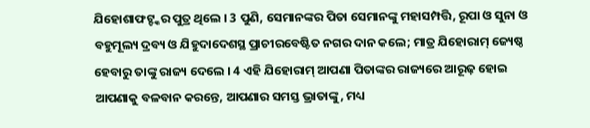ଯିହୋଶାଫଟ୍ଙ୍କର ପୁତ୍ର ଥିଲେ । 3 ପୁଣି, ସେମାନଙ୍କର ପିତା ସେମାନଙ୍କୁ ମହାସମ୍ପତ୍ତି, ରୂପା ଓ ସୁନା ଓ ବହୁମୂଲ୍ୟ ଦ୍ରବ୍ୟ ଓ ଯିହୁଦାଦେଶସ୍ଥ ପ୍ରାଚୀରବେଷ୍ଟିତ ନଗର ଦାନ କଲେ; ମାତ୍ର ଯିହୋରାମ୍ ଜ୍ୟେଷ୍ଠ ହେବାରୁ ତାଙ୍କୁ ରାଜ୍ୟ ଦେଲେ । 4 ଏହି ଯିହୋରାମ୍ ଆପଣା ପିତାଙ୍କର ରାଜ୍ୟରେ ଆରୂଢ଼ ହୋଇ ଆପଣାକୁ ବଳବାନ କରନ୍ତେ, ଆପଣାର ସମସ୍ତ ଭ୍ରାତାଙ୍କୁ, ମଧ୍ୟ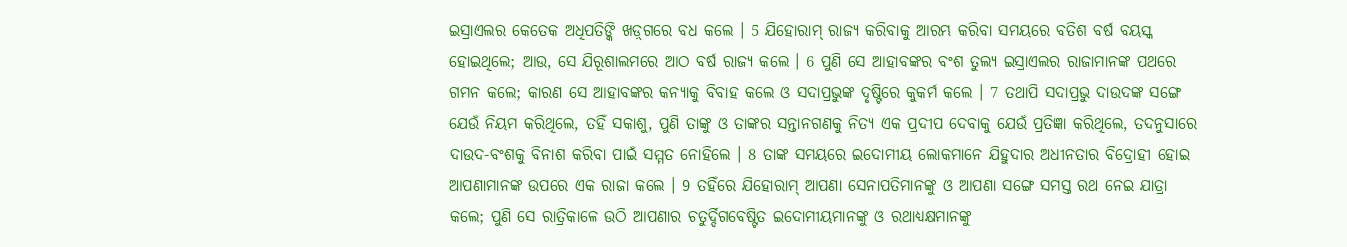ଇସ୍ରାଏଲର କେତେକ ଅଧିପତିଙ୍କି ଖଡ଼୍‍ଗରେ ବଧ କଲେ । 5 ଯିହୋରାମ୍ ରାଜ୍ୟ କରିବାକୁ ଆରମ୍ଭ କରିବା ସମୟରେ ବତିଶ ବର୍ଷ ବୟସ୍କ ହୋଇଥିଲେ; ଆଉ, ସେ ଯିରୂଶାଲମରେ ଆଠ ବର୍ଷ ରାଜ୍ୟ କଲେ । 6 ପୁଣି ସେ ଆହାବଙ୍କର ବଂଶ ତୁଲ୍ୟ ଇସ୍ରାଏଲର ରାଜାମାନଙ୍କ ପଥରେ ଗମନ କଲେ; କାରଣ ସେ ଆହାବଙ୍କର କନ୍ୟାକୁ ବିବାହ କଲେ ଓ ସଦାପ୍ରଭୁଙ୍କ ଦୃଷ୍ଟିରେ କୁକର୍ମ କଲେ । 7 ତଥାପି ସଦାପ୍ରଭୁ ଦାଉଦଙ୍କ ସଙ୍ଗେ ଯେଉଁ ନିୟମ କରିଥିଲେ, ତହିଁ ସକାଶୁ, ପୁଣି ତାଙ୍କୁ ଓ ତାଙ୍କର ସନ୍ତାନଗଣକୁ ନିତ୍ୟ ଏକ ପ୍ରଦୀପ ଦେବାକୁ ଯେଉଁ ପ୍ରତିଜ୍ଞା କରିଥିଲେ, ତଦନୁସାରେ ଦାଉଦ-ବଂଶକୁ ବିନାଶ କରିବା ପାଇଁ ସମ୍ମତ ନୋହିଲେ । 8 ତାଙ୍କ ସମୟରେ ଇଦୋମୀୟ ଲୋକମାନେ ଯିହୁଦାର ଅଧୀନତାର ବିଦ୍ରୋହୀ ହୋଇ ଆପଣାମାନଙ୍କ ଉପରେ ଏକ ରାଜା କଲେ । 9 ତହିଁରେ ଯିହୋରାମ୍ ଆପଣା ସେନାପତିମାନଙ୍କୁ ଓ ଆପଣା ସଙ୍ଗେ ସମସ୍ତ ରଥ ନେଇ ଯାତ୍ରା କଲେ; ପୁଣି ସେ ରାତ୍ରିକାଳେ ଉଠି ଆପଣାର ଚତୁର୍ଦ୍ଦିଗବେଷ୍ଟିତ ଇଦୋମୀୟମାନଙ୍କୁ ଓ ରଥାଧ୍ୟକ୍ଷମାନଙ୍କୁ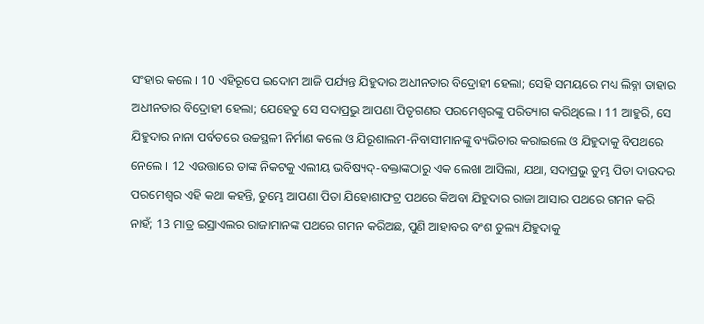ସଂହାର କଲେ । 10 ଏହିରୂପେ ଇଦୋମ ଆଜି ପର୍ଯ୍ୟନ୍ତ ଯିହୁଦାର ଅଧୀନତାର ବିଦ୍ରୋହୀ ହେଲା; ସେହି ସମୟରେ ମଧ୍ୟ ଲିବ୍ନା ତାହାର ଅଧୀନତାର ବିଦ୍ରୋହୀ ହେଲା; ଯେହେତୁ ସେ ସଦାପ୍ରଭୁ ଆପଣା ପିତୃଗଣର ପରମେଶ୍ଵରଙ୍କୁ ପରିତ୍ୟାଗ କରିଥିଲେ । 11 ଆହୁରି, ସେ ଯିହୁଦାର ନାନା ପର୍ବତରେ ଉଚ୍ଚସ୍ଥଳୀ ନିର୍ମାଣ କଲେ ଓ ଯିରୂଶାଲମ-ନିବାସୀମାନଙ୍କୁ ବ୍ୟଭିଚାର କରାଇଲେ ଓ ଯିହୁଦାକୁ ବିପଥରେ ନେଲେ । 12 ଏଉତ୍ତାରେ ତାଙ୍କ ନିକଟକୁ ଏଲୀୟ ଭବିଷ୍ୟଦ୍-ବକ୍ତାଙ୍କଠାରୁ ଏକ ଲେଖା ଆସିଲା, ଯଥା, ସଦାପ୍ରଭୁ ତୁମ୍ଭ ପିତା ଦାଉଦର ପରମେଶ୍ଵର ଏହି କଥା କହନ୍ତି, ତୁମ୍ଭେ ଆପଣା ପିତା ଯିହୋଶାଫଟ୍ର ପଥରେ କିଅବା ଯିହୁଦାର ରାଜା ଆସାର ପଥରେ ଗମନ କରି ନାହଁ; 13 ମାତ୍ର ଇସ୍ରାଏଲର ରାଜାମାନଙ୍କ ପଥରେ ଗମନ କରିଅଛ, ପୁଣି ଆହାବର ବଂଶ ତୁଲ୍ୟ ଯିହୁଦାକୁ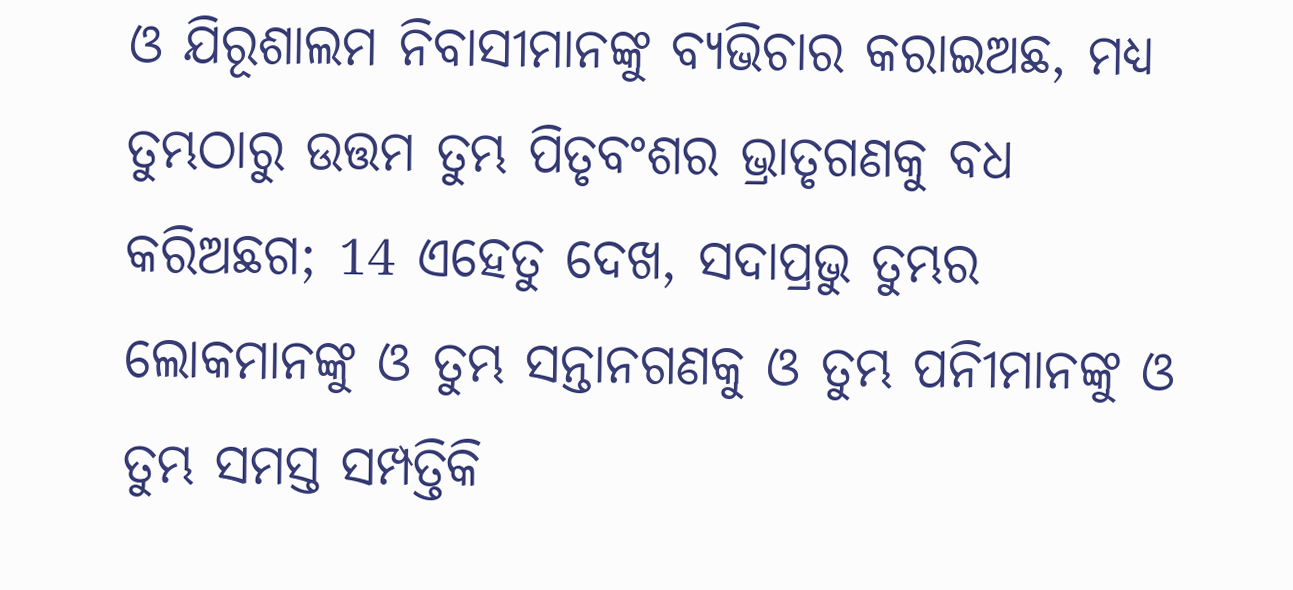ଓ ଯିରୂଶାଲମ ନିବାସୀମାନଙ୍କୁ ବ୍ୟଭିଚାର କରାଇଅଛ, ମଧ୍ୟ ତୁମ୍ଭଠାରୁ ଉତ୍ତମ ତୁମ୍ଭ ପିତୃବଂଶର ଭ୍ରାତୃଗଣକୁ ବଧ କରିଅଛଗ; 14 ଏହେତୁ ଦେଖ, ସଦାପ୍ରଭୁ ତୁମ୍ଭର ଲୋକମାନଙ୍କୁ ଓ ତୁମ୍ଭ ସନ୍ତାନଗଣକୁ ଓ ତୁମ୍ଭ ପନିୀମାନଙ୍କୁ ଓ ତୁମ୍ଭ ସମସ୍ତ ସମ୍ପତ୍ତିକି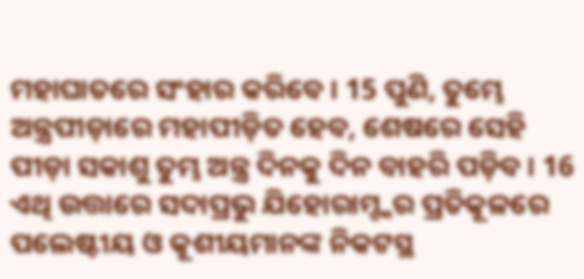ମହାଘାତରେ ସଂହାର କରିବେ । 15 ପୁଣି, ତୁମ୍ଭେ ଅନ୍ତ୍ରପୀଡ଼ାରେ ମହାପୀଡ଼ିତ ହେବ, ଶେଷରେ ସେହି ପୀଡ଼ା ସକାଶୁ ତୁମ୍ଭ ଅନ୍ତ୍ର ଦିନକୁ ଦିନ ବାହରି ପଡ଼ିବ । 16 ଏଥି ଉତ୍ତାରେ ସଦାପ୍ରଭୁ ଯିହୋରାମ୍ଙ୍କର ପ୍ରତିକୂଳରେ ପଲେଷ୍ଟୀୟ ଓ କୂଶୀୟମାନଙ୍କ ନିକଟସ୍ଥ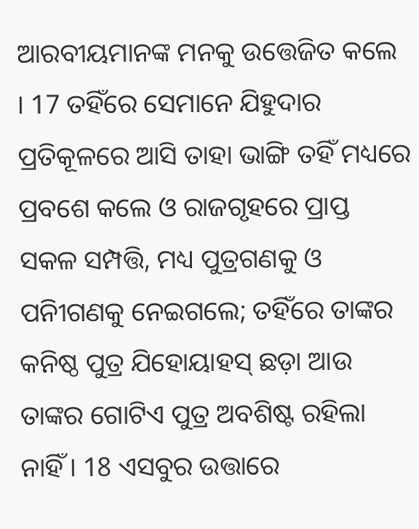ଆରବୀୟମାନଙ୍କ ମନକୁ ଉତ୍ତେଜିତ କଲେ । 17 ତହିଁରେ ସେମାନେ ଯିହୁଦାର ପ୍ରତିକୂଳରେ ଆସି ତାହା ଭାଙ୍ଗି ତହିଁ ମଧ୍ୟରେ ପ୍ରବଶେ କଲେ ଓ ରାଜଗୃହରେ ପ୍ରାପ୍ତ ସକଳ ସମ୍ପତ୍ତି, ମଧ୍ୟ ପୁତ୍ରଗଣକୁ ଓ ପନିୀଗଣକୁ ନେଇଗଲେ; ତହିଁରେ ତାଙ୍କର କନିଷ୍ଠ ପୁତ୍ର ଯିହୋୟାହସ୍ ଛଡ଼ା ଆଉ ତାଙ୍କର ଗୋଟିଏ ପୁତ୍ର ଅବଶିଷ୍ଟ ରହିଲା ନାହିଁ । 18 ଏସବୁର ଉତ୍ତାରେ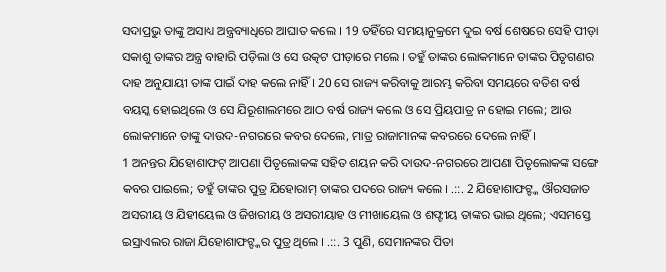ସଦାପ୍ରଭୁ ତାଙ୍କୁ ଅସାଧ୍ୟ ଅନ୍ତ୍ରବ୍ୟାଧିରେ ଆଘାତ କଲେ । 19 ତହିଁରେ ସମୟାନୁକ୍ରମେ ଦୁଇ ବର୍ଷ ଶେଷରେ ସେହି ପୀଡ଼ା ସକାଶୁ ତାଙ୍କର ଅନ୍ତ୍ର ବାହାରି ପଡ଼ିଲା ଓ ସେ ଉତ୍କଟ ପୀଡ଼ାରେ ମଲେ । ତହୁଁ ତାଙ୍କର ଲୋକମାନେ ତାଙ୍କର ପିତୃଗଣର ଦାହ ଅନୁଯାୟୀ ତାଙ୍କ ପାଇଁ ଦାହ କଲେ ନାହିଁ । 20 ସେ ରାଜ୍ୟ କରିବାକୁ ଆରମ୍ଭ କରିବା ସମୟରେ ବତିଶ ବର୍ଷ ବୟସ୍କ ହୋଇଥିଲେ ଓ ସେ ଯିରୂଶାଲମରେ ଆଠ ବର୍ଷ ରାଜ୍ୟ କଲେ ଓ ସେ ପ୍ରିୟପାତ୍ର ନ ହୋଇ ମଲେ; ଆଉ ଲୋକମାନେ ତାଙ୍କୁ ଦାଉଦ-ନଗରରେ କବର ଦେଲେ, ମାତ୍ର ରାଜାମାନଙ୍କ କବରରେ ଦେଲେ ନାହିଁ ।
1 ଅନନ୍ତର ଯିହୋଶାଫଟ୍ ଆପଣା ପିତୃଲୋକଙ୍କ ସହିତ ଶୟନ କରି ଦାଉଦ-ନଗରରେ ଆପଣା ପିତୃଲୋକଙ୍କ ସଙ୍ଗେ କବର ପାଇଲେ; ତହୁଁ ତାଙ୍କର ପୁତ୍ର ଯିହୋରାମ୍ ତାଙ୍କର ପଦରେ ରାଜ୍ୟ କଲେ । .::. 2 ଯିହୋଶାଫଟ୍ଙ୍କ ଔରସଜାତ ଅସରୀୟ ଓ ଯିହୀୟେଲ ଓ ଜିଖରୀୟ ଓ ଅସରୀୟାହ ଓ ମୀଖାୟେଲ ଓ ଶଫ୍ଟୀୟ ତାଙ୍କର ଭାଇ ଥିଲେ; ଏସମସ୍ତେ ଇସ୍ରାଏଲର ରାଜା ଯିହୋଶାଫଟ୍ଙ୍କର ପୁତ୍ର ଥିଲେ । .::. 3 ପୁଣି, ସେମାନଙ୍କର ପିତା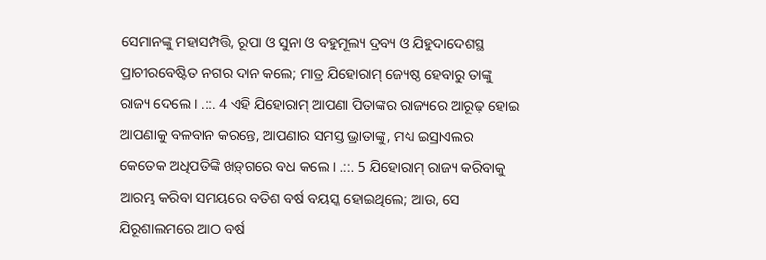ସେମାନଙ୍କୁ ମହାସମ୍ପତ୍ତି, ରୂପା ଓ ସୁନା ଓ ବହୁମୂଲ୍ୟ ଦ୍ରବ୍ୟ ଓ ଯିହୁଦାଦେଶସ୍ଥ ପ୍ରାଚୀରବେଷ୍ଟିତ ନଗର ଦାନ କଲେ; ମାତ୍ର ଯିହୋରାମ୍ ଜ୍ୟେଷ୍ଠ ହେବାରୁ ତାଙ୍କୁ ରାଜ୍ୟ ଦେଲେ । .::. 4 ଏହି ଯିହୋରାମ୍ ଆପଣା ପିତାଙ୍କର ରାଜ୍ୟରେ ଆରୂଢ଼ ହୋଇ ଆପଣାକୁ ବଳବାନ କରନ୍ତେ, ଆପଣାର ସମସ୍ତ ଭ୍ରାତାଙ୍କୁ, ମଧ୍ୟ ଇସ୍ରାଏଲର କେତେକ ଅଧିପତିଙ୍କି ଖଡ଼୍‍ଗରେ ବଧ କଲେ । .::. 5 ଯିହୋରାମ୍ ରାଜ୍ୟ କରିବାକୁ ଆରମ୍ଭ କରିବା ସମୟରେ ବତିଶ ବର୍ଷ ବୟସ୍କ ହୋଇଥିଲେ; ଆଉ, ସେ ଯିରୂଶାଲମରେ ଆଠ ବର୍ଷ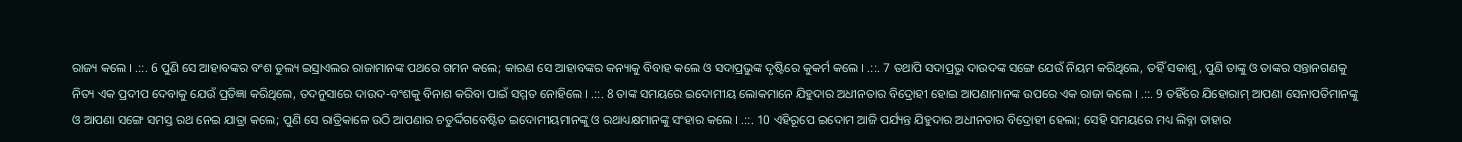ରାଜ୍ୟ କଲେ । .::. 6 ପୁଣି ସେ ଆହାବଙ୍କର ବଂଶ ତୁଲ୍ୟ ଇସ୍ରାଏଲର ରାଜାମାନଙ୍କ ପଥରେ ଗମନ କଲେ; କାରଣ ସେ ଆହାବଙ୍କର କନ୍ୟାକୁ ବିବାହ କଲେ ଓ ସଦାପ୍ରଭୁଙ୍କ ଦୃଷ୍ଟିରେ କୁକର୍ମ କଲେ । .::. 7 ତଥାପି ସଦାପ୍ରଭୁ ଦାଉଦଙ୍କ ସଙ୍ଗେ ଯେଉଁ ନିୟମ କରିଥିଲେ, ତହିଁ ସକାଶୁ, ପୁଣି ତାଙ୍କୁ ଓ ତାଙ୍କର ସନ୍ତାନଗଣକୁ ନିତ୍ୟ ଏକ ପ୍ରଦୀପ ଦେବାକୁ ଯେଉଁ ପ୍ରତିଜ୍ଞା କରିଥିଲେ, ତଦନୁସାରେ ଦାଉଦ-ବଂଶକୁ ବିନାଶ କରିବା ପାଇଁ ସମ୍ମତ ନୋହିଲେ । .::. 8 ତାଙ୍କ ସମୟରେ ଇଦୋମୀୟ ଲୋକମାନେ ଯିହୁଦାର ଅଧୀନତାର ବିଦ୍ରୋହୀ ହୋଇ ଆପଣାମାନଙ୍କ ଉପରେ ଏକ ରାଜା କଲେ । .::. 9 ତହିଁରେ ଯିହୋରାମ୍ ଆପଣା ସେନାପତିମାନଙ୍କୁ ଓ ଆପଣା ସଙ୍ଗେ ସମସ୍ତ ରଥ ନେଇ ଯାତ୍ରା କଲେ; ପୁଣି ସେ ରାତ୍ରିକାଳେ ଉଠି ଆପଣାର ଚତୁର୍ଦ୍ଦିଗବେଷ୍ଟିତ ଇଦୋମୀୟମାନଙ୍କୁ ଓ ରଥାଧ୍ୟକ୍ଷମାନଙ୍କୁ ସଂହାର କଲେ । .::. 10 ଏହିରୂପେ ଇଦୋମ ଆଜି ପର୍ଯ୍ୟନ୍ତ ଯିହୁଦାର ଅଧୀନତାର ବିଦ୍ରୋହୀ ହେଲା; ସେହି ସମୟରେ ମଧ୍ୟ ଲିବ୍ନା ତାହାର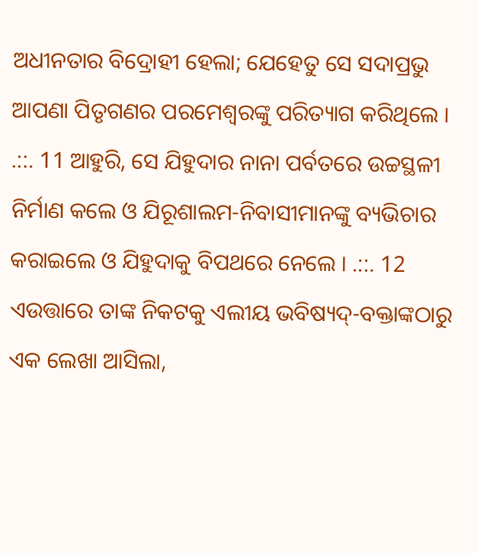ଅଧୀନତାର ବିଦ୍ରୋହୀ ହେଲା; ଯେହେତୁ ସେ ସଦାପ୍ରଭୁ ଆପଣା ପିତୃଗଣର ପରମେଶ୍ଵରଙ୍କୁ ପରିତ୍ୟାଗ କରିଥିଲେ । .::. 11 ଆହୁରି, ସେ ଯିହୁଦାର ନାନା ପର୍ବତରେ ଉଚ୍ଚସ୍ଥଳୀ ନିର୍ମାଣ କଲେ ଓ ଯିରୂଶାଲମ-ନିବାସୀମାନଙ୍କୁ ବ୍ୟଭିଚାର କରାଇଲେ ଓ ଯିହୁଦାକୁ ବିପଥରେ ନେଲେ । .::. 12 ଏଉତ୍ତାରେ ତାଙ୍କ ନିକଟକୁ ଏଲୀୟ ଭବିଷ୍ୟଦ୍-ବକ୍ତାଙ୍କଠାରୁ ଏକ ଲେଖା ଆସିଲା,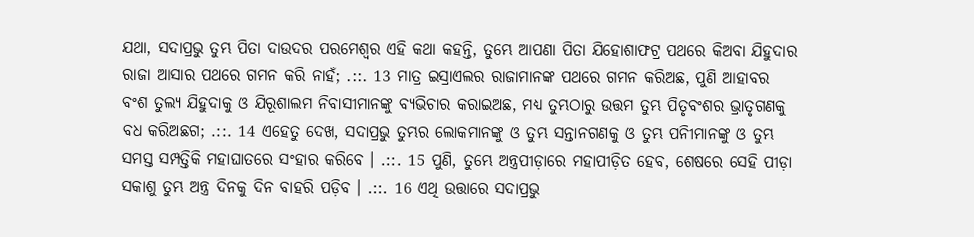ଯଥା, ସଦାପ୍ରଭୁ ତୁମ୍ଭ ପିତା ଦାଉଦର ପରମେଶ୍ଵର ଏହି କଥା କହନ୍ତି, ତୁମ୍ଭେ ଆପଣା ପିତା ଯିହୋଶାଫଟ୍ର ପଥରେ କିଅବା ଯିହୁଦାର ରାଜା ଆସାର ପଥରେ ଗମନ କରି ନାହଁ; .::. 13 ମାତ୍ର ଇସ୍ରାଏଲର ରାଜାମାନଙ୍କ ପଥରେ ଗମନ କରିଅଛ, ପୁଣି ଆହାବର ବଂଶ ତୁଲ୍ୟ ଯିହୁଦାକୁ ଓ ଯିରୂଶାଲମ ନିବାସୀମାନଙ୍କୁ ବ୍ୟଭିଚାର କରାଇଅଛ, ମଧ୍ୟ ତୁମ୍ଭଠାରୁ ଉତ୍ତମ ତୁମ୍ଭ ପିତୃବଂଶର ଭ୍ରାତୃଗଣକୁ ବଧ କରିଅଛଗ; .::. 14 ଏହେତୁ ଦେଖ, ସଦାପ୍ରଭୁ ତୁମ୍ଭର ଲୋକମାନଙ୍କୁ ଓ ତୁମ୍ଭ ସନ୍ତାନଗଣକୁ ଓ ତୁମ୍ଭ ପନିୀମାନଙ୍କୁ ଓ ତୁମ୍ଭ ସମସ୍ତ ସମ୍ପତ୍ତିକି ମହାଘାତରେ ସଂହାର କରିବେ । .::. 15 ପୁଣି, ତୁମ୍ଭେ ଅନ୍ତ୍ରପୀଡ଼ାରେ ମହାପୀଡ଼ିତ ହେବ, ଶେଷରେ ସେହି ପୀଡ଼ା ସକାଶୁ ତୁମ୍ଭ ଅନ୍ତ୍ର ଦିନକୁ ଦିନ ବାହରି ପଡ଼ିବ । .::. 16 ଏଥି ଉତ୍ତାରେ ସଦାପ୍ରଭୁ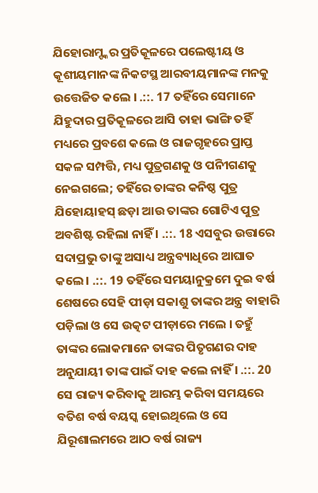ଯିହୋରାମ୍ଙ୍କର ପ୍ରତିକୂଳରେ ପଲେଷ୍ଟୀୟ ଓ କୂଶୀୟମାନଙ୍କ ନିକଟସ୍ଥ ଆରବୀୟମାନଙ୍କ ମନକୁ ଉତ୍ତେଜିତ କଲେ । .::. 17 ତହିଁରେ ସେମାନେ ଯିହୁଦାର ପ୍ରତିକୂଳରେ ଆସି ତାହା ଭାଙ୍ଗି ତହିଁ ମଧ୍ୟରେ ପ୍ରବଶେ କଲେ ଓ ରାଜଗୃହରେ ପ୍ରାପ୍ତ ସକଳ ସମ୍ପତ୍ତି, ମଧ୍ୟ ପୁତ୍ରଗଣକୁ ଓ ପନିୀଗଣକୁ ନେଇଗଲେ; ତହିଁରେ ତାଙ୍କର କନିଷ୍ଠ ପୁତ୍ର ଯିହୋୟାହସ୍ ଛଡ଼ା ଆଉ ତାଙ୍କର ଗୋଟିଏ ପୁତ୍ର ଅବଶିଷ୍ଟ ରହିଲା ନାହିଁ । .::. 18 ଏସବୁର ଉତ୍ତାରେ ସଦାପ୍ରଭୁ ତାଙ୍କୁ ଅସାଧ୍ୟ ଅନ୍ତ୍ରବ୍ୟାଧିରେ ଆଘାତ କଲେ । .::. 19 ତହିଁରେ ସମୟାନୁକ୍ରମେ ଦୁଇ ବର୍ଷ ଶେଷରେ ସେହି ପୀଡ଼ା ସକାଶୁ ତାଙ୍କର ଅନ୍ତ୍ର ବାହାରି ପଡ଼ିଲା ଓ ସେ ଉତ୍କଟ ପୀଡ଼ାରେ ମଲେ । ତହୁଁ ତାଙ୍କର ଲୋକମାନେ ତାଙ୍କର ପିତୃଗଣର ଦାହ ଅନୁଯାୟୀ ତାଙ୍କ ପାଇଁ ଦାହ କଲେ ନାହିଁ । .::. 20 ସେ ରାଜ୍ୟ କରିବାକୁ ଆରମ୍ଭ କରିବା ସମୟରେ ବତିଶ ବର୍ଷ ବୟସ୍କ ହୋଇଥିଲେ ଓ ସେ ଯିରୂଶାଲମରେ ଆଠ ବର୍ଷ ରାଜ୍ୟ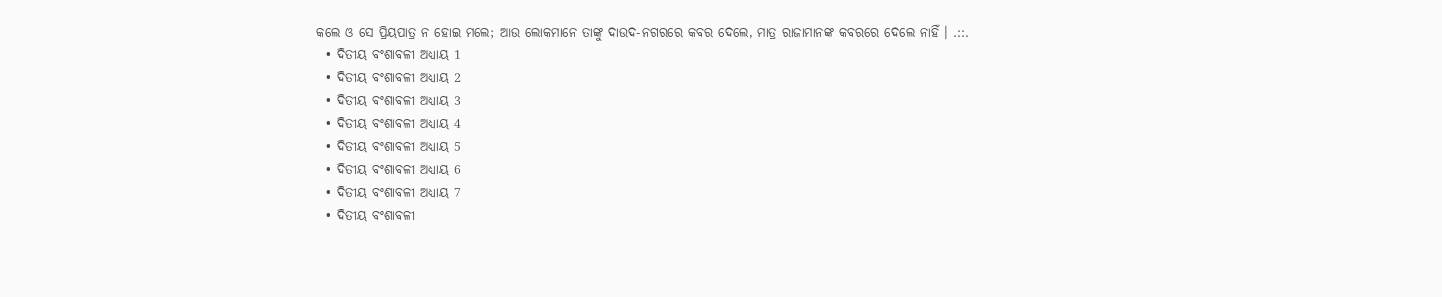କଲେ ଓ ସେ ପ୍ରିୟପାତ୍ର ନ ହୋଇ ମଲେ; ଆଉ ଲୋକମାନେ ତାଙ୍କୁ ଦାଉଦ-ନଗରରେ କବର ଦେଲେ, ମାତ୍ର ରାଜାମାନଙ୍କ କବରରେ ଦେଲେ ନାହିଁ । .::.
  • ଦିତୀୟ ବଂଶାବଳୀ ଅଧ୍ୟାୟ 1
  • ଦିତୀୟ ବଂଶାବଳୀ ଅଧ୍ୟାୟ 2
  • ଦିତୀୟ ବଂଶାବଳୀ ଅଧ୍ୟାୟ 3
  • ଦିତୀୟ ବଂଶାବଳୀ ଅଧ୍ୟାୟ 4
  • ଦିତୀୟ ବଂଶାବଳୀ ଅଧ୍ୟାୟ 5
  • ଦିତୀୟ ବଂଶାବଳୀ ଅଧ୍ୟାୟ 6
  • ଦିତୀୟ ବଂଶାବଳୀ ଅଧ୍ୟାୟ 7
  • ଦିତୀୟ ବଂଶାବଳୀ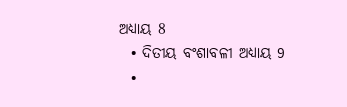ଅଧ୍ୟାୟ 8
  • ଦିତୀୟ ବଂଶାବଳୀ ଅଧ୍ୟାୟ 9
  •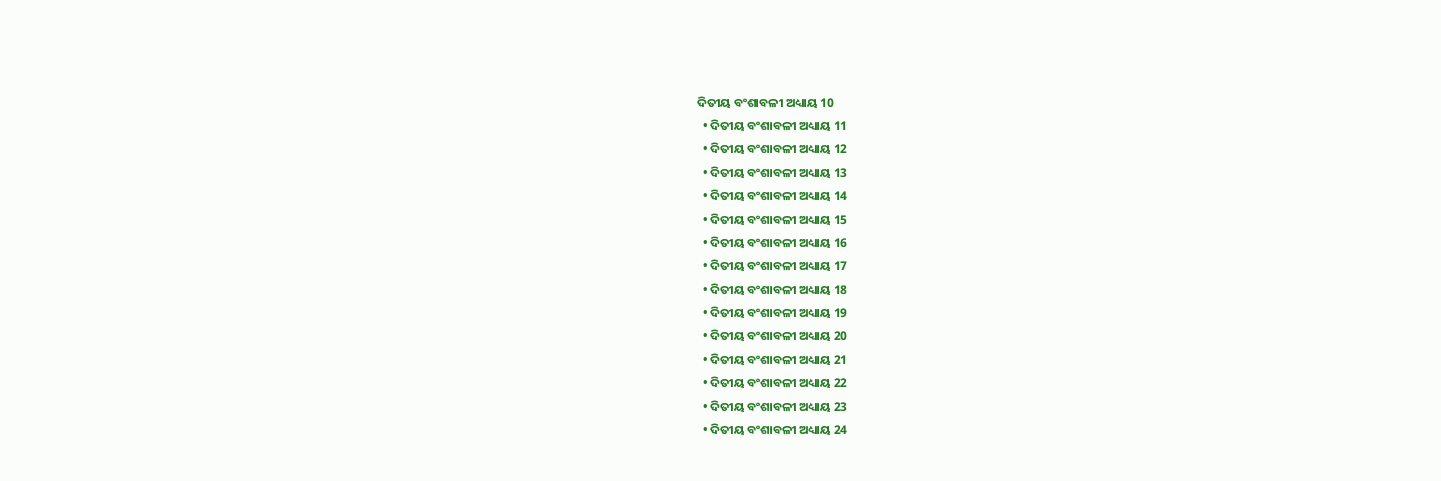ଦିତୀୟ ବଂଶାବଳୀ ଅଧ୍ୟାୟ 10
  • ଦିତୀୟ ବଂଶାବଳୀ ଅଧ୍ୟାୟ 11
  • ଦିତୀୟ ବଂଶାବଳୀ ଅଧ୍ୟାୟ 12
  • ଦିତୀୟ ବଂଶାବଳୀ ଅଧ୍ୟାୟ 13
  • ଦିତୀୟ ବଂଶାବଳୀ ଅଧ୍ୟାୟ 14
  • ଦିତୀୟ ବଂଶାବଳୀ ଅଧ୍ୟାୟ 15
  • ଦିତୀୟ ବଂଶାବଳୀ ଅଧ୍ୟାୟ 16
  • ଦିତୀୟ ବଂଶାବଳୀ ଅଧ୍ୟାୟ 17
  • ଦିତୀୟ ବଂଶାବଳୀ ଅଧ୍ୟାୟ 18
  • ଦିତୀୟ ବଂଶାବଳୀ ଅଧ୍ୟାୟ 19
  • ଦିତୀୟ ବଂଶାବଳୀ ଅଧ୍ୟାୟ 20
  • ଦିତୀୟ ବଂଶାବଳୀ ଅଧ୍ୟାୟ 21
  • ଦିତୀୟ ବଂଶାବଳୀ ଅଧ୍ୟାୟ 22
  • ଦିତୀୟ ବଂଶାବଳୀ ଅଧ୍ୟାୟ 23
  • ଦିତୀୟ ବଂଶାବଳୀ ଅଧ୍ୟାୟ 24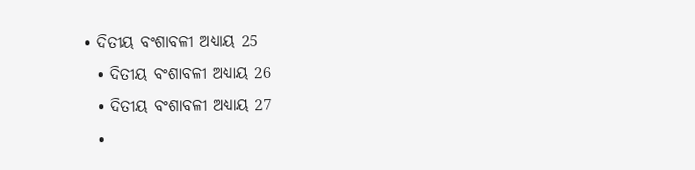• ଦିତୀୟ ବଂଶାବଳୀ ଅଧ୍ୟାୟ 25
  • ଦିତୀୟ ବଂଶାବଳୀ ଅଧ୍ୟାୟ 26
  • ଦିତୀୟ ବଂଶାବଳୀ ଅଧ୍ୟାୟ 27
  •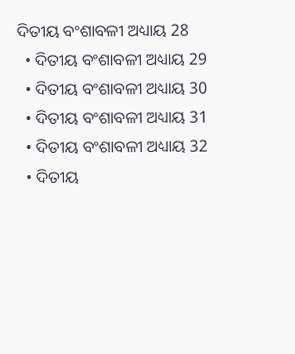ଦିତୀୟ ବଂଶାବଳୀ ଅଧ୍ୟାୟ 28
  • ଦିତୀୟ ବଂଶାବଳୀ ଅଧ୍ୟାୟ 29
  • ଦିତୀୟ ବଂଶାବଳୀ ଅଧ୍ୟାୟ 30
  • ଦିତୀୟ ବଂଶାବଳୀ ଅଧ୍ୟାୟ 31
  • ଦିତୀୟ ବଂଶାବଳୀ ଅଧ୍ୟାୟ 32
  • ଦିତୀୟ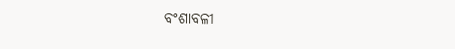ବଂଶାବଳୀ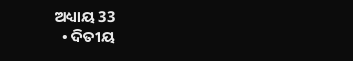ଅଧ୍ୟାୟ 33
  • ଦିତୀୟ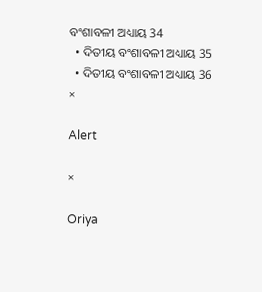ବଂଶାବଳୀ ଅଧ୍ୟାୟ 34
  • ଦିତୀୟ ବଂଶାବଳୀ ଅଧ୍ୟାୟ 35
  • ଦିତୀୟ ବଂଶାବଳୀ ଅଧ୍ୟାୟ 36
×

Alert

×

Oriya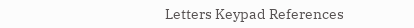Letters Keypad References